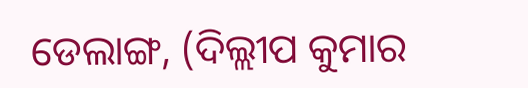ଡେଲାଙ୍ଗ, (ଦିଲ୍ଲୀପ କୁମାର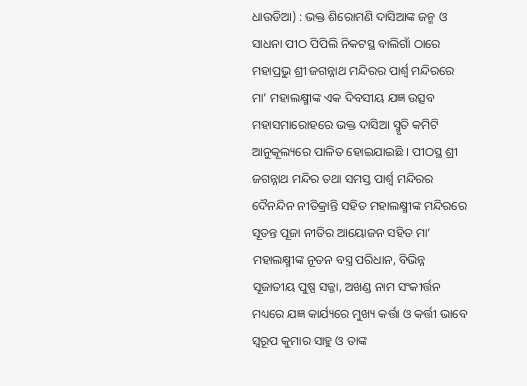ଧାଉଡିଆ) : ଭକ୍ତ ଶିରୋମଣି ଦାସିଆଙ୍କ ଜନ୍ମ ଓ ସାଧନା ପୀଠ ପିପିଲି ନିକଟସ୍ଥ ବାଲିଗାଁ ଠାରେ ମହାପ୍ରଭୁ ଶ୍ରୀ ଜଗନ୍ନାଥ ମନ୍ଦିରର ପାର୍ଶ୍ୱ ମନ୍ଦିରରେ ମା’ ମହାଲକ୍ଷ୍ମୀଙ୍କ ଏକ ଦିବସୀୟ ଯଜ୍ଞ ଉତ୍ସବ ମହାସମାରୋହରେ ଭକ୍ତ ଦାସିଆ ସ୍ମୃତି କମିଟି ଆନୁକୂଲ୍ୟରେ ପାଳିତ ହୋଇଯାଇଛି । ପୀଠସ୍ଥ ଶ୍ରୀ ଜଗନ୍ନାଥ ମନ୍ଦିର ତଥା ସମସ୍ତ ପାର୍ଶ୍ୱ ମନ୍ଦିରର ଦୈନନ୍ଦିନ ନୀତିକ୍ରାନ୍ତି ସହିତ ମହାଲକ୍ଷ୍ମୀଙ୍କ ମନ୍ଦିରରେ ସୂତନ୍ତ ପୂଜା ନୀତିର ଆୟୋଜନ ସହିତ ମା’ ମହାଲକ୍ଷ୍ମୀଙ୍କ ନୂତନ ବସ୍ତ୍ର ପରିଧାନ, ବିଭିନ୍ନ ସୂଜାତୀୟ ପୁଷ୍ପ ସଜ୍ଜା, ଅଖଣ୍ଡ ନାମ ସଂକୀର୍ତ୍ତନ ମଧ୍ୟରେ ଯଜ୍ଞ କାର୍ଯ୍ୟରେ ମୁଖ୍ୟ କର୍ତ୍ତା ଓ କର୍ତ୍ତୀ ଭାବେ ସ୍ୱରୂପ କୁମାର ସାହୁ ଓ ତାଙ୍କ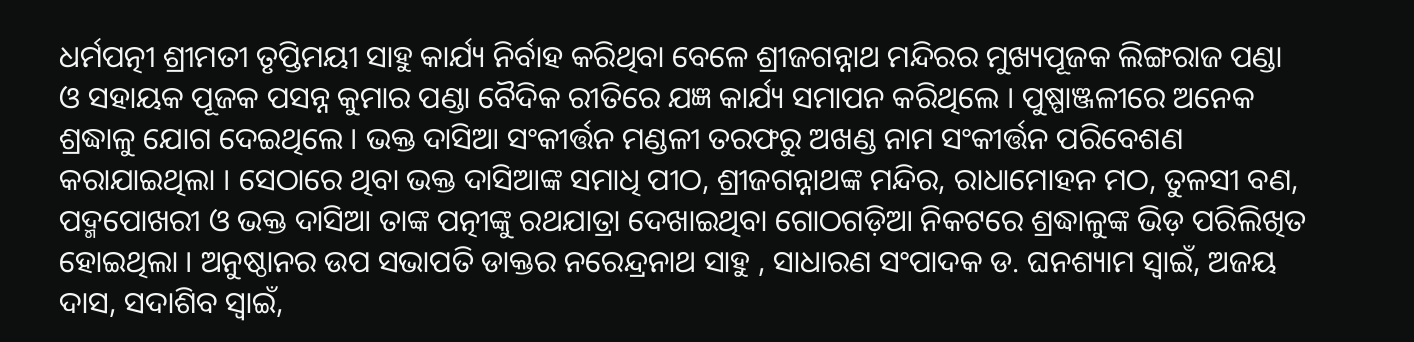ଧର୍ମପତ୍ନୀ ଶ୍ରୀମତୀ ତୃପ୍ତିମୟୀ ସାହୁ କାର୍ଯ୍ୟ ନିର୍ବାହ କରିଥିବା ବେଳେ ଶ୍ରୀଜଗନ୍ନାଥ ମନ୍ଦିରର ମୁଖ୍ୟପୂଜକ ଲିଙ୍ଗରାଜ ପଣ୍ଡା ଓ ସହାୟକ ପୂଜକ ପସନ୍ନ କୁମାର ପଣ୍ଡା ବୈଦିକ ରୀତିରେ ଯଜ୍ଞ କାର୍ଯ୍ୟ ସମାପନ କରିଥିଲେ । ପୁଷ୍ପାଞ୍ଜଳୀରେ ଅନେକ ଶ୍ରଦ୍ଧାଳୁ ଯୋଗ ଦେଇଥିଲେ । ଭକ୍ତ ଦାସିଆ ସଂକୀର୍ତ୍ତନ ମଣ୍ଡଳୀ ତରଫରୁ ଅଖଣ୍ଡ ନାମ ସଂକୀର୍ତ୍ତନ ପରିବେଶଣ କରାଯାଇଥିଲା । ସେଠାରେ ଥିବା ଭକ୍ତ ଦାସିଆଙ୍କ ସମାଧି ପୀଠ, ଶ୍ରୀଜଗନ୍ନାଥଙ୍କ ମନ୍ଦିର, ରାଧାମୋହନ ମଠ, ତୁଳସୀ ବଣ, ପଦ୍ମପୋଖରୀ ଓ ଭକ୍ତ ଦାସିଆ ତାଙ୍କ ପତ୍ନୀଙ୍କୁ ରଥଯାତ୍ରା ଦେଖାଇଥିବା ଗୋଠଗଡ଼ିଆ ନିକଟରେ ଶ୍ରଦ୍ଧାଳୁଙ୍କ ଭିଡ଼ ପରିଲିଖିତ ହୋଇଥିଲା । ଅନୁଷ୍ଠାନର ଉପ ସଭାପତି ଡାକ୍ତର ନରେନ୍ଦ୍ରନାଥ ସାହୁ , ସାଧାରଣ ସଂପାଦକ ଡ. ଘନଶ୍ୟାମ ସ୍ୱାଇଁ, ଅଜୟ ଦାସ, ସଦାଶିବ ସ୍ୱାଇଁ,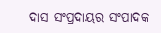ଦାସ ସଂପ୍ରଦାୟର ସଂପାଦକ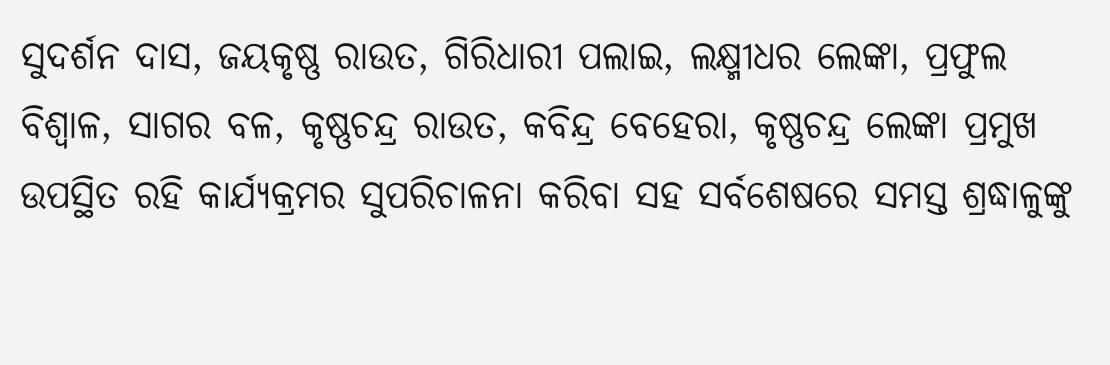ସୁଦର୍ଶନ ଦାସ, ଜୟକୃଷ୍ଣ ରାଉତ, ଗିରିଧାରୀ ପଲାଇ, ଲକ୍ଷ୍ମୀଧର ଲେଙ୍କା, ପ୍ରଫୁଲ ବିଶ୍ୱାଳ, ସାଗର ବଳ, କୃଷ୍ଣଚନ୍ଦ୍ର ରାଉତ, କବିନ୍ଦ୍ର ବେହେରା, କୃଷ୍ଣଚନ୍ଦ୍ର ଲେଙ୍କା ପ୍ରମୁଖ ଉପସ୍ଥିତ ରହି କାର୍ଯ୍ୟକ୍ରମର ସୁପରିଚାଳନା କରିବା ସହ ସର୍ବଶେଷରେ ସମସ୍ତ ଶ୍ରଦ୍ଧାଳୁଙ୍କୁ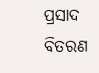ପ୍ରସାଦ ବିତରଣ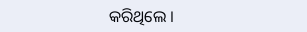କରିଥିଲେ ।